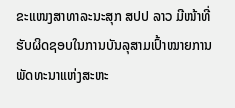ຂະແໜງສາທາລະນະສຸກ ສປປ ລາວ ມີໜ້າທີ່ຮັບຜິດຊອບໃນການບັນລຸສາມເປົ້າໝາຍການພັດທະນາແຫ່ງສະຫະ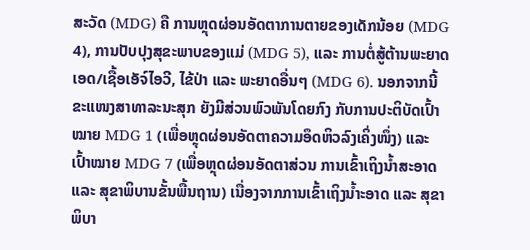ສະວັດ (MDG) ຄື ການຫຼຸດຜ່ອນອັດຕາການຕາຍຂອງເດັກນ້ອຍ (MDG 4), ການປັບປຸງສຸຂະພາບຂອງແມ່ (MDG 5), ແລະ ການຕໍ່ສູ້ຕ້ານພະຍາດເອດ/ເຊື້ອເອັຈ໌ໄອວີ, ໄຂ້ປ່າ ແລະ ພະຍາດອື່ນໆ (MDG 6). ນອກຈາກນີ້ ຂະແໜງສາທາລະນະສຸກ ຍັງມີສ່ວນພົວພັນໂດຍກົງ ກັບການປະຕິບັດເປົ້າໝາຍ MDG 1 (ເພື່ອຫຼຸດຜ່ອນອັດຕາຄວາມອຶດຫິວລົງເຄິ່ງໜຶ່ງ) ແລະ ເປົ້າໝາຍ MDG 7 (ເພື່ອຫຼຸດຜ່ອນອັດຕາສ່ວນ ການເຂົ້າເຖິງນ້ຳສະອາດ ແລະ ສຸຂາພິບານຂັ້ນພື້ນຖານ) ເນື່ອງຈາກການເຂົ້າເຖິງນ້ຳະອາດ ແລະ ສຸຂາພິບາ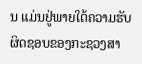ນ ແມ່ນຢູ່ພາຍໃຕ້ຄວາມຮັບຜິດຊອບຂອງກະຊວງສາ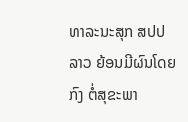ທາລະນະສຸກ ສປປ ລາວ ຍ້ອນມີຜົນໂດຍກົງ ຕໍ່ສຸຂະພາ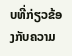ບທີ່ກ່ຽວຂ້ອງກັບຄວາມ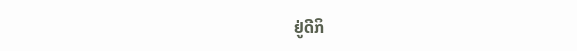ຢູ່ດີກິ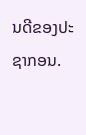ນດີຂອງປະຊາກອນ.